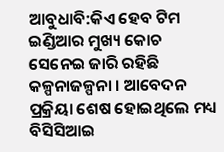ଆବୁଧାବି:କିଏ ହେବ ଟିମ ଇଣ୍ଡିଆର ମୁଖ୍ୟ କୋଚ ସେନେଇ ଜାରି ରହିଛି କଳ୍ପନାଜଳ୍ପନା । ଆବେଦନ ପ୍ରକ୍ରିୟା ଶେଷ ହୋଇଥିଲେ ମଧ୍ୟ ବିସିସିଆଇ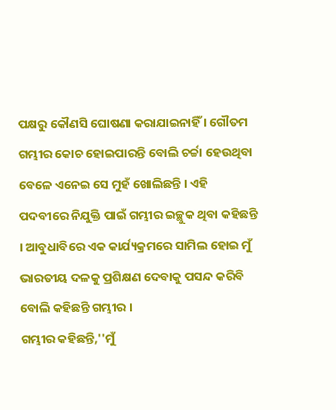ପକ୍ଷରୁ କୌଣସି ଘୋଷଣା କରାଯାଇନାହିଁ । ଗୌତମ ଗମ୍ଭୀର କୋଚ ହୋଇପାରନ୍ତି ବୋଲି ଚର୍ଚ୍ଚା ହେଉଥିବା ବେଳେ ଏନେଇ ସେ ମୁହଁ ଖୋଲିଛନ୍ତି । ଏହି ପଦବୀରେ ନିଯୁକ୍ତି ପାଇଁ ଗମ୍ଭୀର ଇଚ୍ଛୁକ ଥିବା କହିଛନ୍ତି । ଆବୁଧାବିରେ ଏକ କାର୍ଯ୍ୟକ୍ରମରେ ସାମିଲ ହୋଇ ମୁଁ ଭାରତୀୟ ଦଳକୁ ପ୍ରଶିକ୍ଷଣ ଦେବାକୁ ପସନ୍ଦ କରିବି ବୋଲି କହିଛନ୍ତି ଗମ୍ଭୀର ।
ଗମ୍ଭୀର କହିଛନ୍ତି,''ମୁଁ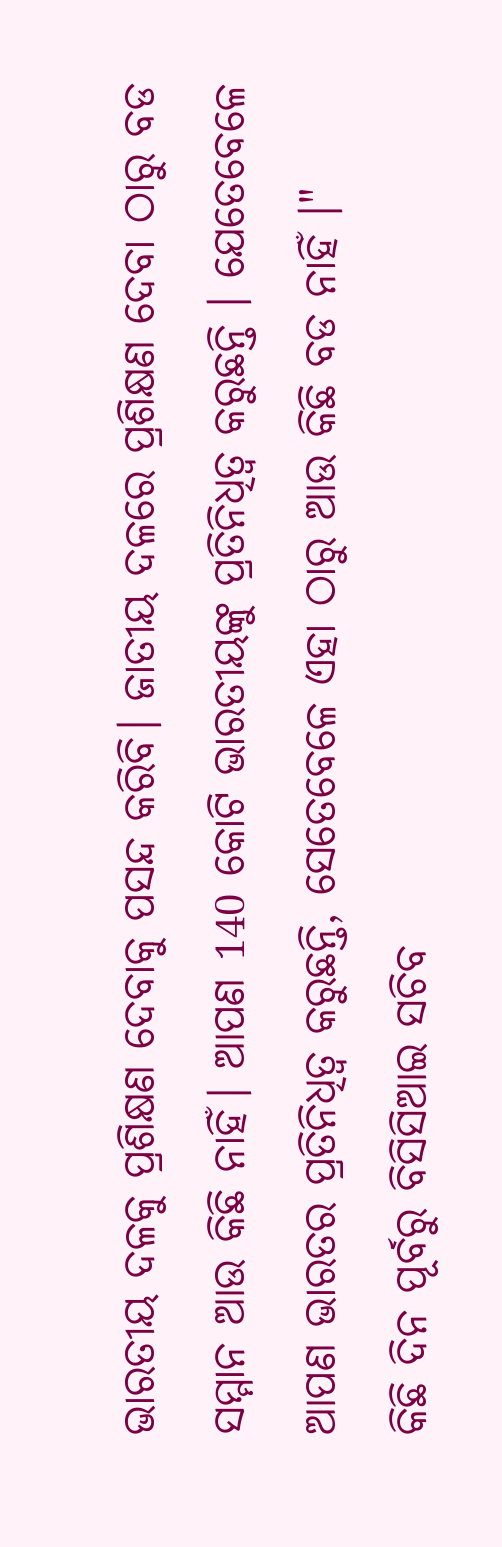ଭାରତୀୟ ଦଳକୁ ପ୍ରଶିକ୍ଷଣ ଦେବାକୁ ପସନ୍ଦ କରିବି। ଜାତୀୟ ଦଳରେ ପ୍ରଶିକ୍ଷଣ ଦେବା ଠାରୁ ବଡ ସମ୍ମାନ ଆଉ କିଛି ନାହିଁ। ଆପଣ 140 କୋଟି ଭାରତୀୟଙ୍କୁ ପ୍ରତିନିଧିତ୍ୱ କରୁଛନ୍ତି । ଯେତେବେଳେ ଆପଣ ଭାରତର ପ୍ରତିନିଧିତ୍ୱ କରୁଛନ୍ତି, ସେତେବେଳେ ଏହା ଠାରୁ ଆଉ କିଛି ବଡ ନାହିଁ ।"
କିଛି ଦିନ ପୂର୍ବରୁ ବିସିସିଆଇ ସଚିବ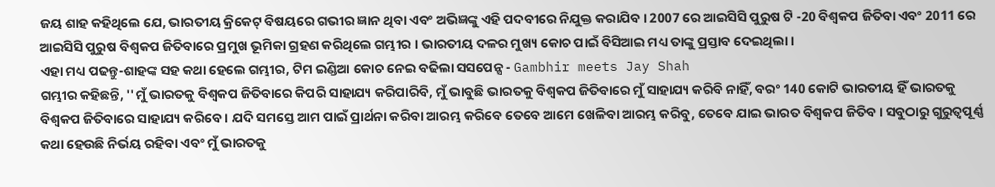ଜୟ ଶାହ କହିଥିଲେ ଯେ, ଭାରତୀୟ କ୍ରିକେଟ୍ ବିଷୟରେ ଗଭୀର ଜ୍ଞାନ ଥିବା ଏବଂ ଅଭିଜ୍ଞଙ୍କୁ ଏହି ପଦବୀରେ ନିଯୁକ୍ତ କରାଯିବ । 2007 ରେ ଆଇସିସି ପୁରୁଷ ଟି -20 ବିଶ୍ୱକପ ଜିତିବା ଏବଂ 2011 ରେ ଆଇସିସି ପୁରୁଷ ବିଶ୍ୱକପ ଜିତିବାରେ ପ୍ରମୁଖ ଭୂମିକା ଗ୍ରହଣ କରିଥିଲେ ଗମ୍ଭୀର । ଭାରତୀୟ ଦଳର ମୁଖ୍ୟ କୋଚ ପାଇଁ ବିସିଆଇ ମଧ୍ୟ ତାଙ୍କୁ ପ୍ରସ୍ତାବ ଦେଇଥିଲା ।
ଏହା ମଧ୍ୟ ପଢନ୍ତୁ-ଶାହଙ୍କ ସହ କଥା ହେଲେ ଗମ୍ଭୀର, ଟିମ ଇଣ୍ଡିଆ କୋଚ ନେଇ ବଢିଲା ସସପେନ୍ସ - Gambhir meets Jay Shah
ଗମ୍ଭୀର କହିଛନ୍ତି, ''ମୁଁ ଭାରତକୁ ବିଶ୍ୱକପ ଜିତିବାରେ କିପରି ସାହାଯ୍ୟ କରିପାରିବି, ମୁଁ ଭାବୁଛି ଭାରତକୁ ବିଶ୍ୱକପ ଜିତିବାରେ ମୁଁ ସାହାଯ୍ୟ କରିବି ନାହିଁ, ବରଂ 140 କୋଟି ଭାରତୀୟ ହିଁ ଭାରତକୁ ବିଶ୍ୱକପ ଜିତିବାରେ ସାହାଯ୍ୟ କରିବେ । ଯଦି ସମସ୍ତେ ଆମ ପାଇଁ ପ୍ରାର୍ଥନା କରିବା ଆରମ୍ଭ କରିବେ ତେବେ ଆମେ ଖେଳିବା ଆରମ୍ଭ କରିବୁ, ତେବେ ଯାଇ ଭାରତ ବିଶ୍ୱକପ ଜିତିବ। ସବୁଠାରୁ ଗୁରୁତ୍ୱପୂର୍ଣ୍ଣ କଥା ହେଉଛି ନିର୍ଭୟ ରହିବା ଏବଂ ମୁଁ ଭାରତକୁ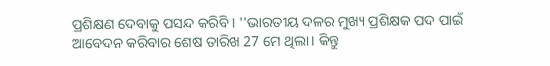ପ୍ରଶିକ୍ଷଣ ଦେବାକୁ ପସନ୍ଦ କରିବି । ''ଭାରତୀୟ ଦଳର ମୁଖ୍ୟ ପ୍ରଶିକ୍ଷକ ପଦ ପାଇଁ ଆବେଦନ କରିବାର ଶେଷ ତାରିଖ 27 ମେ ଥିଲା। କିନ୍ତୁ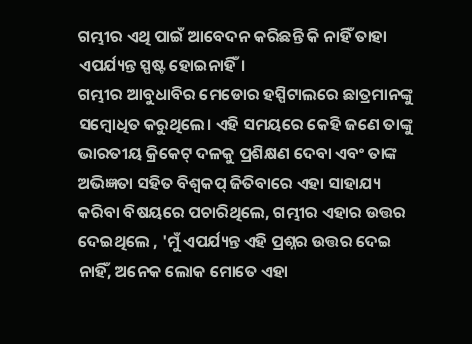ଗମ୍ଭୀର ଏଥି ପାଇଁ ଆବେଦନ କରିଛନ୍ତି କି ନାହିଁ ତାହା ଏପର୍ଯ୍ୟନ୍ତ ସ୍ପଷ୍ଟ ହୋଇନାହିଁ।
ଗମ୍ଭୀର ଆବୁଧାବିର ମେଡୋର ହସ୍ପିଟାଲରେ ଛାତ୍ରମାନଙ୍କୁ ସମ୍ବୋଧିତ କରୁଥିଲେ। ଏହି ସମୟରେ କେହି ଜଣେ ତାଙ୍କୁ ଭାରତୀୟ କ୍ରିକେଟ୍ ଦଳକୁ ପ୍ରଶିକ୍ଷଣ ଦେବା ଏବଂ ତାଙ୍କ ଅଭିଜ୍ଞତା ସହିତ ବିଶ୍ୱକପ୍ ଜିତିବାରେ ଏହା ସାହାଯ୍ୟ କରିବା ବିଷୟରେ ପଚାରିଥିଲେ, ଗମ୍ଭୀର ଏହାର ଉତ୍ତର ଦେଇଥିଲେ , 'ମୁଁ ଏପର୍ଯ୍ୟନ୍ତ ଏହି ପ୍ରଶ୍ନର ଉତ୍ତର ଦେଇ ନାହିଁ, ଅନେକ ଲୋକ ମୋତେ ଏହା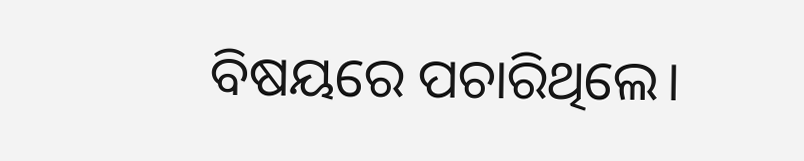ବିଷୟରେ ପଚାରିଥିଲେ।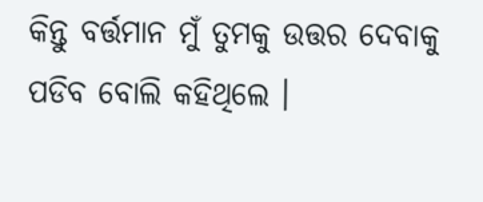କିନ୍ତୁ ବର୍ତ୍ତମାନ ମୁଁ ତୁମକୁ ଉତ୍ତର ଦେବାକୁ ପଡିବ ବୋଲି କହିଥିଲେ ।